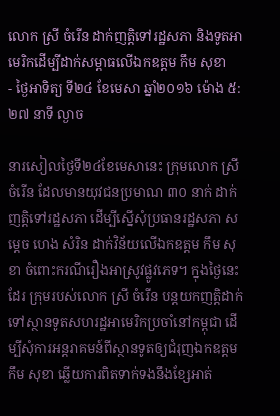លោក ស្រី ចំរើន ដាក់ញត្តិទៅរដ្ឋសភា និងទូតអាមេរិកដើម្បីដាក់សម្ពាធលើឯកឧត្តម កឹម សុខា
- ថ្ងៃអាទិត្យ ទី២៤ ខែមេសា ឆ្នាំ២០១៦ ម៉ោង ៥:២៧ នាទី ល្ងាច

នារសៀលថ្ងៃទី២៤ខែមេសានេះ ក្រុមលោក ស្រី ចំរើន ដែលមានយុវជនប្រមាណ ៣០ នាក់ ដាក់ញត្តិទៅរដ្ឋសភា ដើម្បីស្នើសុំប្រធានរដ្ឋសភា សម្តេច ហេង សំរិន ដាក់វិន័យលើឯកឧត្តម កឹម សុខា ចំពោះករណីរឿងអាស្រូវផ្លូវភេទ។ ក្នុងថ្ងៃនេះដែរ ក្រុមរបស់លោក ស្រី ចំរើន បន្តយកញត្តិដាក់ទៅស្ថានទូតសហរដ្ឋអាមេរិកប្រចាំនៅកម្ពុជា ដើម្បីសុំការអន្តរាគមន៍ពីស្ថានទូតឲ្យជំរុញឯកឧត្តម កឹម សុខា ឆ្លើយការពិតទាក់ទងនឹងខ្សែអាត់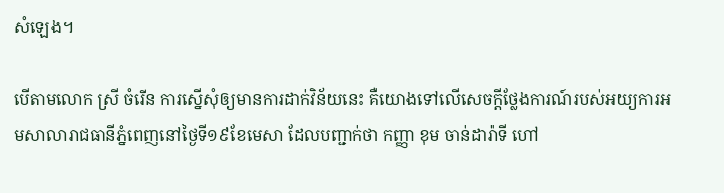សំឡេង។

បើតាមលោក ស្រី ចំរើន ការស្នើសុំឲ្យមានការដាក់វិន័យនេះ គឺយោងទៅលើសេចក្តីថ្លែងការណ៍របស់អយ្យការអមសាលារាជធានីភ្នំពេញនៅថ្ងៃទី១៩ខែមេសា ដែលបញ្ជាក់ថា កញ្ញា ខុម ចាន់ដារ៉ាទី ហៅ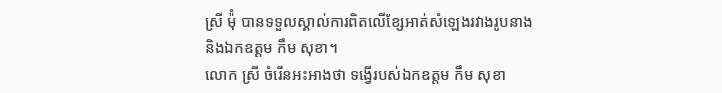ស្រី ម៉ុំ បានទទួលស្គាល់ការពិតលើខ្សែអាត់សំឡេងរវាងរូបនាង និងឯកឧត្តម កឹម សុខា។
លោក ស្រី ចំរើនអះអាងថា ទង្វើរបស់ឯកឧត្តម កឹម សុខា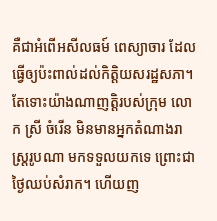គឺជាអំពើអសីលធម៍ ពេស្យាចារ ដែលធ្វើឲ្យប៉ះពាល់ដល់កិត្តិយសរដ្ឋសភា។
តែទោះយ៉ាងណាញត្តិរបស់ក្រុម លោក ស្រី ចំរើន មិនមានអ្នកតំណាងរាស្ត្ររូបណា មកទទួលយកទេ ព្រោះជាថ្ងៃឈប់សំរាក។ ហើយញ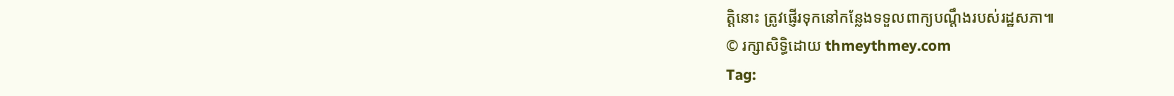ត្តិនោះ ត្រូវផ្ញើរទុកនៅកន្លែងទទួលពាក្យបណ្តឹងរបស់រដ្ឋសភា៕
© រក្សាសិទ្ធិដោយ thmeythmey.com
Tag: